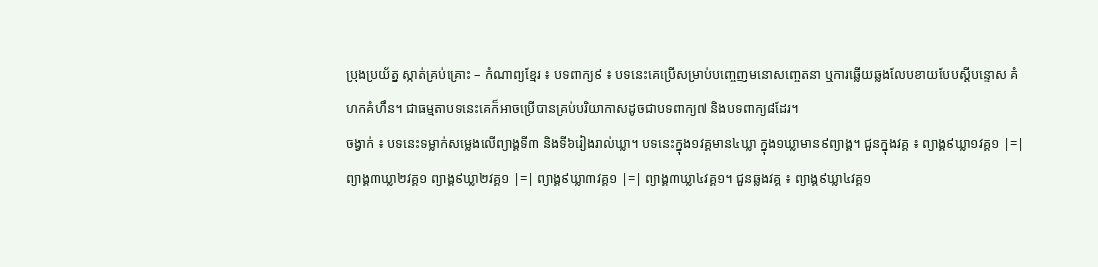ប្រុងប្រយ័ត្ន ស្កាត់គ្រប់គ្រោះ – កំណាព្យខ្មែរ ៖ បទពាក្យ៩ ៖ បទនេះគេប្រើសម្រាប់បញ្ចេញមនោសញ្ចេតនា ឬការឆ្លើយឆ្លងលែបខាយបែបស្ដីបន្ទោស គំហកគំហឹន។ ជាធម្មតាបទនេះគេក៏អាចប្រើបានគ្រប់បរិយាកាសដូចជាបទពាក្យ៧ និងបទពាក្យ៨ដែរ។
ចង្វាក់ ៖ បទនេះទម្លាក់សម្លេងលើព្យាង្គទី៣ និងទី៦រៀងរាល់ឃ្លា។ បទនេះក្នុង១វគ្គមាន៤ឃ្លា ក្នុង១ឃ្លាមាន៩ព្យាង្គ។ ជួនក្នុងវគ្គ ៖ ព្យាង្គ៩ឃ្លា១វគ្គ១ |=| ព្យាង្គ៣ឃ្លា២វគ្គ១ ព្យាង្គ៩ឃ្លា២វគ្គ១ |=| ព្យាង្គ៩ឃ្លា៣វគ្គ១ |=| ព្យាង្គ៣ឃ្លា៤វគ្គ១។ ជួនឆ្លងវគ្គ ៖ ព្យាង្គ៩ឃ្លា៤វគ្គ១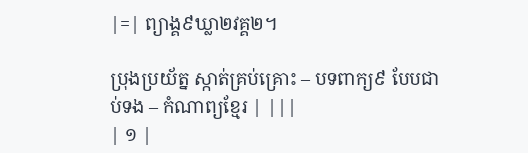|=| ព្យាង្គ៩ឃ្លា២វគ្គ២។

ប្រុងប្រយ័ត្ន ស្កាត់គ្រប់គ្រោះ – បទពាក្យ៩ បែបជាប់ទង – កំណាព្យខ្មែរ | |||
| ១ |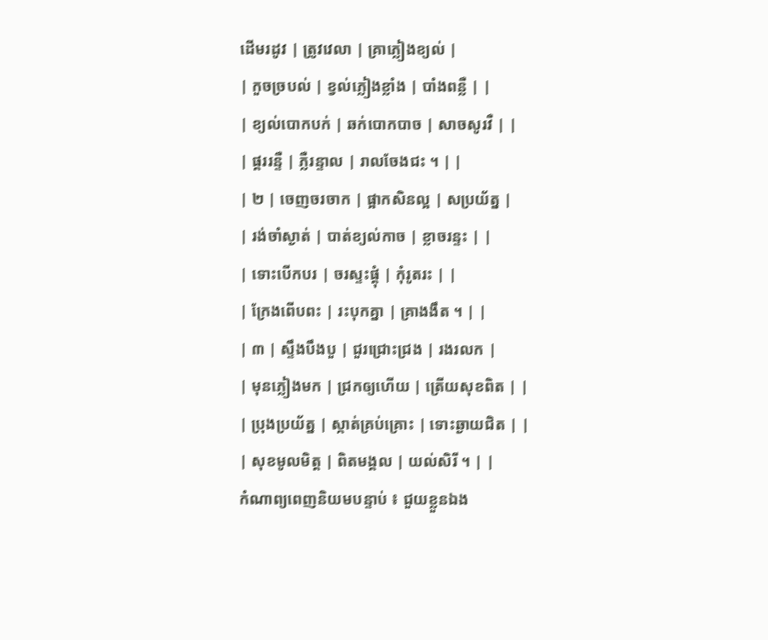ដើមរដូវ | ត្រូវវេលា | គ្រាភ្លៀងខ្យល់ |
| កួចច្របល់ | ខ្វល់ភ្លៀងខ្លាំង | បាំងពន្លឺ | |
| ខ្យល់បោកបក់ | ឆក់បោកបាច | សាចសូរវឺ | |
| ផ្គររន្ទឺ | ភ្លឺរន្ទាល | រាលចែងជះ ។ | |
| ២ | ចេញចរចាក | ផ្អាកសិនល្អ | សប្រយ័ត្ន |
| រង់ចាំស្ងាត់ | បាត់ខ្យល់កាច | ខ្លាចរន្ទះ | |
| ទោះបើកបរ | ចរស្ទះផ្តុំ | កុំរូតរះ | |
| ក្រែងពើបពះ | រះបុកគ្នា | គ្រាងងឹត ។ | |
| ៣ | ស្ទឹងបឹងបួ | ជួរជ្រោះជ្រង | រងរលក |
| មុនភ្លៀងមក | ជ្រកឲ្យហើយ | ត្រើយសុខពិត | |
| ប្រុងប្រយ័ត្ន | ស្កាត់គ្រប់គ្រោះ | ទោះឆ្ងាយជិត | |
| សុខមូលមិត្ត | ពិតមង្គល | យល់សិរី ។ | |
កំណាព្យពេញនិយមបន្ទាប់ ៖ ជួយខ្លួនឯង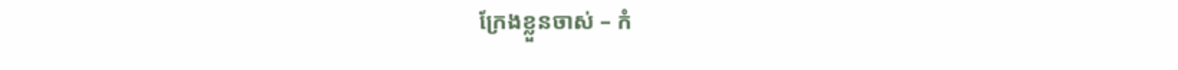ក្រែងខ្លួនចាស់ – កំ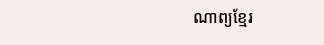ណាព្យខ្មែរ